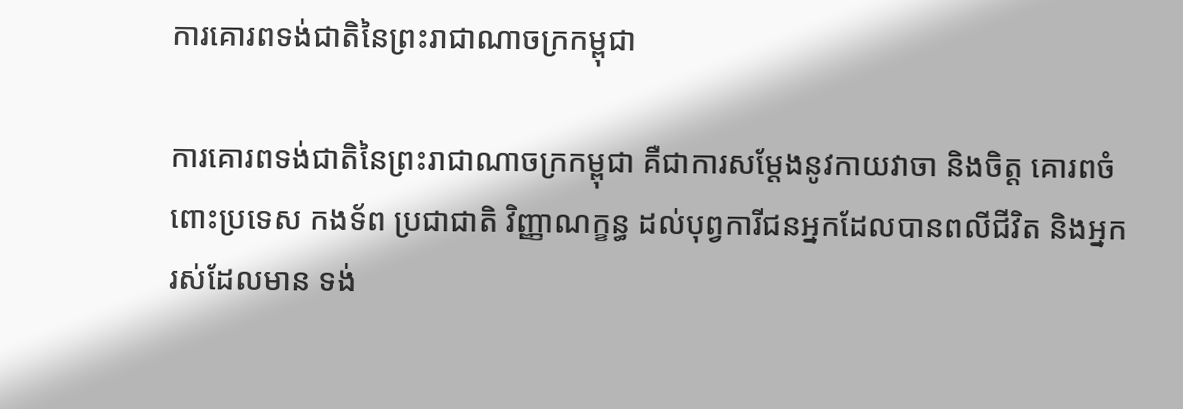ការគោរពទង់ជាតិនៃព្រះរាជាណាចក្រកម្ពុជា

ការគោរពទង់ជាតិនៃព្រះរាជាណាចក្រកម្ពុជា គឺជាការសម្ដែងនូវកាយវាចា និងចិត្ដ គោរពចំពោះប្រទេស កងទ័ព ប្រជាជាតិ វិញ្ញាណក្ខន្ធ ដល់បុព្វការីជនអ្នកដែលបានពលីជីវិត និងអ្នករស់ដែលមាន ទង់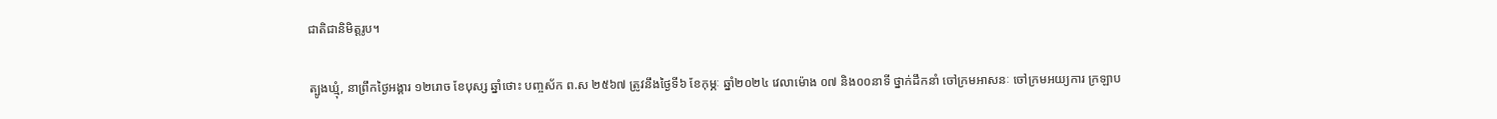ជាតិជានិមិត្ដរូប។

ត្បូងឃ្មុំ, នាព្រឹកថ្ងៃអង្គារ ១២រោច ខែបុស្ស ឆ្នាំថោះ បញ្ចស័ក ព.ស ២៥៦៧ ត្រូវនឹងថ្ងៃទី៦ ខែកុម្ភៈ ឆ្នាំ២០២៤ វេលាម៉ោង ០៧ និង០០នាទី ថ្នាក់ដឹកនាំ ចៅក្រមអាសនៈ ចៅក្រមអយ្យការ ក្រឡាប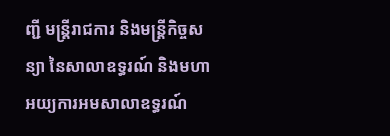ញ្ជី មន្ត្រីរាជការ និងមន្ត្រីកិច្ចសន្យា នៃសាលាឧទ្ធរណ៍ និងមហាអយ្យការអមសាលាឧទ្ធរណ៍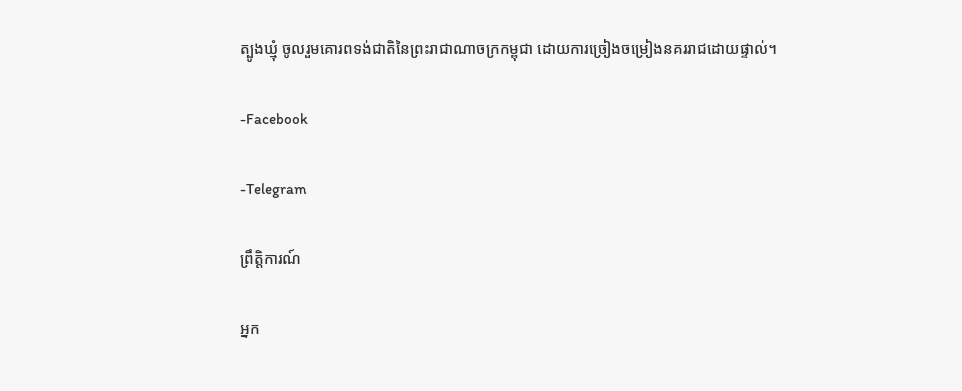ត្បូងឃ្មុំ ចូលរួមគោរពទង់ជាតិនៃព្រះរាជាណាចក្រកម្ពុជា ដោយការច្រៀងចម្រៀងនគររាជដោយផ្ទាល់។

-Facebook

-Telegram

ព្រឹត្តិការណ៍

អ្នក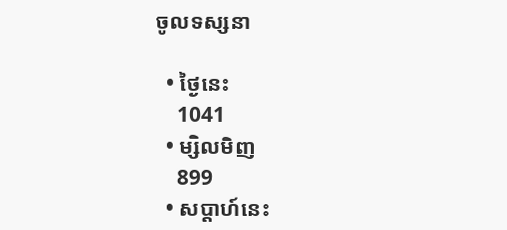ចូលទស្សនា

  • ថ្ងៃនេះ
    1041
  • ម្សិលមិញ
    899
  • សប្ដាហ៍នេះ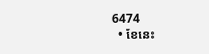6474
  • ខែនេះ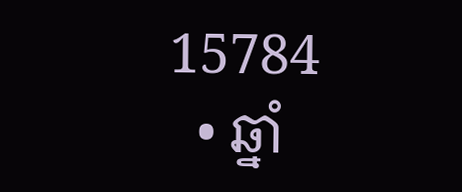15784
  • ឆ្នាំ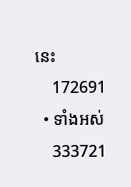នេះ
    172691
  • ទាំងអស់
    333721